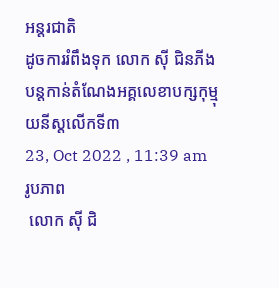អន្តរជាតិ
ដូចការរំពឹងទុក លោក ស៊ី ជិនភីង បន្តកាន់តំណែងអគ្គលេខាបក្សកុម្មុយនីស្តលើកទី៣
23, Oct 2022 , 11:39 am
រូបភាព
 លោក ស៊ី ជិ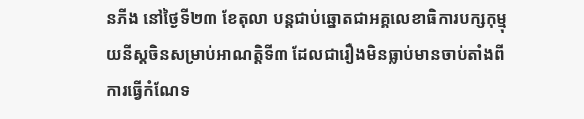នភីង នៅថ្ងៃទី២៣ ខែតុលា បន្តជាប់ឆ្នោតជាអគ្គលេខាធិការបក្សកុម្មុយនីស្តចិនសម្រាប់អាណត្តិទី៣ ដែលជារឿងមិនធ្លាប់មានចាប់តាំងពីការធ្វើកំណែទ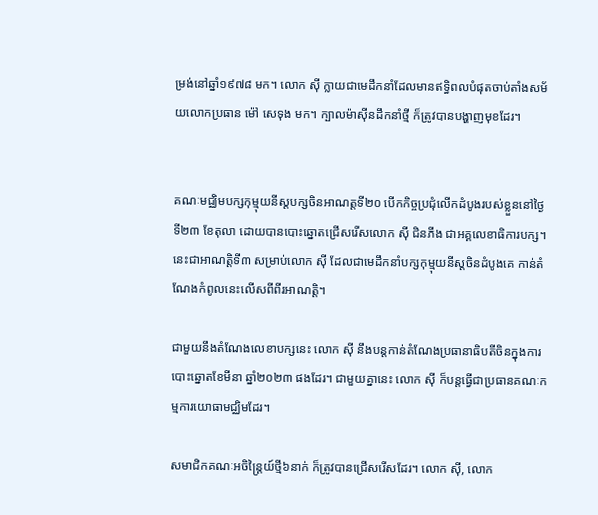ម្រង់នៅឆ្នាំ១៩៧៨ មក។ លោក ស៊ី ក្លាយជាមេដឹកនាំដែលមានឥទ្ធិពលបំផុតចាប់តាំងសម័យលោកប្រធាន ម៉ៅ សេទុង មក។ ក្បាលម៉ាស៊ីនដឹកនាំថ្មី ក៏ត្រូវបានបង្ហាញមុខដែរ។


គណៈមជ្ឈិមបក្សកុម្មុយនីស្តបក្សចិនអាណត្តទី២០ បើកកិច្ចប្រជុំលើកដំបូងរបស់ខ្លួននៅថ្ងៃទី២៣ ខែតុលា ដោយបានបោះឆ្នោតជ្រើសរើសលោក ស៊ី ជិនភីង ជាអគ្គលេខាធិការបក្ស។ នេះជាអាណត្តិទី៣ សម្រាប់លោក ស៊ី ដែលជាមេដឹកនាំបក្សកុម្មុយនីស្តចិនដំបូងគេ កាន់តំណែងកំពូលនេះលើសពីពីរអាណត្តិ។

ជាមួយនឹងតំណែងលេខាបក្សនេះ លោក ស៊ី នឹងបន្តកាន់តំណែងប្រធានាធិបតីចិនក្នុងការបោះឆ្នោតខែមីនា ឆ្នាំ២០២៣ ផងដែរ។ ជាមួយគ្នានេះ លោក ស៊ី ក៏បន្តធ្វើជាប្រធានគណៈកម្មការយោធាមជ្ឈិមដែរ។

សមាជិកគណៈអចិន្រ្តៃយ៍ថ្មី៦នាក់ ក៏ត្រូវបានជ្រើសរើសដែរ។ លោក ស៊ី, លោក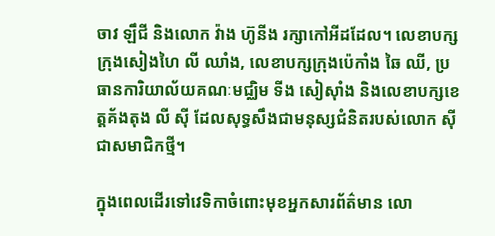ចាវ ឡឹជី និងលោក វ៉ាង ហ៊ូនីង រក្សាកៅអីដដែល។ លេខាបក្សក្រុងសៀងហៃ លី ឈាំង, លេខាបក្សក្រុងប៉េកាំង ឆៃ ឈី, ប្រធានការិយាល័យគណៈមជ្ឈិម ទីង សៀស៊ាំង និងលេខាបក្សខេត្តគ័ងតុង លី ស៊ី ដែលសុទ្ធសឹងជាមនុស្សជំនិតរបស់លោក ស៊ី ជាសមាជិកថ្មី។

ក្នុងពេលដើរទៅវេទិកាចំពោះមុខអ្នកសារព័ត៌មាន លោ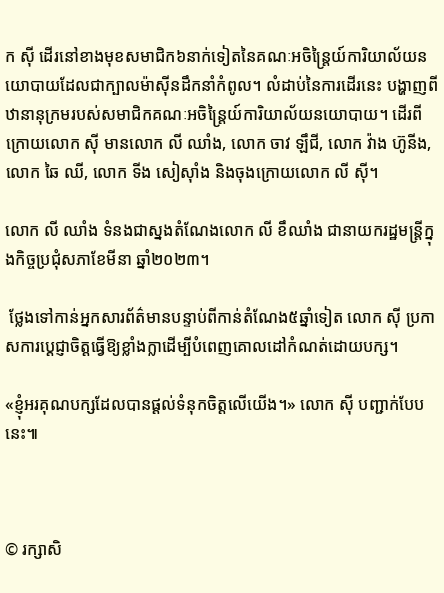ក ស៊ី ដើរនៅខាងមុខសមាជិក៦នាក់ទៀតនៃគណៈអចិន្រ្តៃយ៍ការិយាល័យនយោបាយដែលជាក្បាលម៉ាស៊ីនដឹកនាំកំពូល។ លំដាប់នៃការដើរនេះ បង្ហាញពីឋានានុក្រមរបស់សមាជិកគណៈអចិន្រ្តៃយ៍ការិយាល័យនយោបាយ។ ដើរពីក្រោយលោក ស៊ី មានលោក លី ឈាំង, លោក ចាវ ឡឹជី, លោក វ៉ាង ហ៊ូនីង, លោក ឆៃ ឈី, លោក ទីង សៀស៊ាំង និងចុងក្រោយលោក លី ស៊ី។

លោក លី ឈាំង ទំនងជាស្នងតំណែងលោក លី ខឹឈាំង ជានាយករដ្ឋមន្រ្តីក្នុងកិច្ចប្រជុំសភាខែមីនា ឆ្នាំ២០២៣។

 ថ្លែងទៅកាន់អ្នកសារព័ត៌មានបន្ទាប់ពីកាន់តំណែង៥ឆ្នាំទៀត លោក ស៊ី ប្រកាសការប្ដេជ្ញាចិត្តធ្វើឱ្យខ្លាំងក្លាដើម្បីបំពេញគោលដៅកំណត់ដោយបក្ស។

«ខ្ញុំអរគុណបក្សដែលបានផ្ដល់ទំនុកចិត្តលើយើង។» លោក ស៊ី បញ្ជាក់បែបនេះ៕



© រក្សាសិ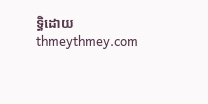ទ្ធិដោយ thmeythmey.com